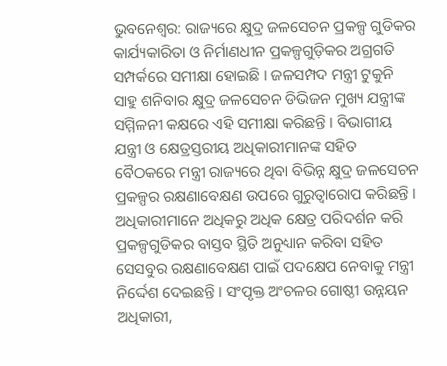ଭୁବନେଶ୍ବର: ରାଜ୍ୟରେ କ୍ଷୁଦ୍ର ଜଳସେଚନ ପ୍ରକଳ୍ପ ଗୁଡିକର କାର୍ଯ୍ୟକାରିତା ଓ ନିର୍ମାଣଧୀନ ପ୍ରକଳ୍ପଗୁଡ଼ିକର ଅଗ୍ରଗତି ସମ୍ପର୍କରେ ସମୀକ୍ଷା ହୋଇଛି । ଜଳସମ୍ପଦ ମନ୍ତ୍ରୀ ଟୁକୁନି ସାହୁ ଶନିବାର କ୍ଷୁଦ୍ର ଜଳସେଚନ ଡିଭିଜନ ମୁଖ୍ୟ ଯନ୍ତ୍ରୀଙ୍କ ସମ୍ମିଳନୀ କକ୍ଷରେ ଏହି ସମୀକ୍ଷା କରିଛନ୍ତି । ବିଭାଗୀୟ ଯନ୍ତ୍ରୀ ଓ କ୍ଷେତ୍ରସ୍ତରୀୟ ଅଧିକାରୀମାନଙ୍କ ସହିତ ବୈଠକରେ ମନ୍ତ୍ରୀ ରାଜ୍ୟରେ ଥିବା ବିଭିନ୍ନ କ୍ଷୁଦ୍ର ଜଳସେଚନ ପ୍ରକଳ୍ପର ରକ୍ଷଣାବେକ୍ଷଣ ଉପରେ ଗୁରୁତ୍ୱାରୋପ କରିଛନ୍ତି ।
ଅଧିକାରୀମାନେ ଅଧିକରୁ ଅଧିକ କ୍ଷେତ୍ର ପରିଦର୍ଶନ କରି ପ୍ରକଳ୍ପଗୁଡିକର ବାସ୍ତବ ସ୍ଥିତି ଅନୁଧ୍ୟାନ କରିବା ସହିତ ସେସବୁର ରକ୍ଷଣାବେକ୍ଷଣ ପାଇଁ ପଦକ୍ଷେପ ନେବାକୁ ମନ୍ତ୍ରୀ ନିର୍ଦ୍ଦେଶ ଦେଇଛନ୍ତି । ସଂପୃକ୍ତ ଅଂଚଳର ଗୋଷ୍ଠୀ ଉନ୍ନୟନ ଅଧିକାରୀ,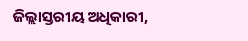ଜିଲ୍ଲାସ୍ତରୀୟ ଅଧିକାରୀ,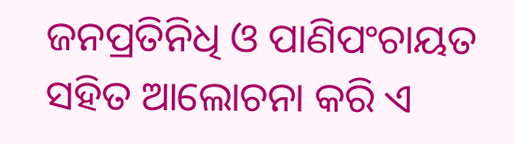ଜନପ୍ରତିନିଧି ଓ ପାଣିପଂଚାୟତ ସହିତ ଆଲୋଚନା କରି ଏ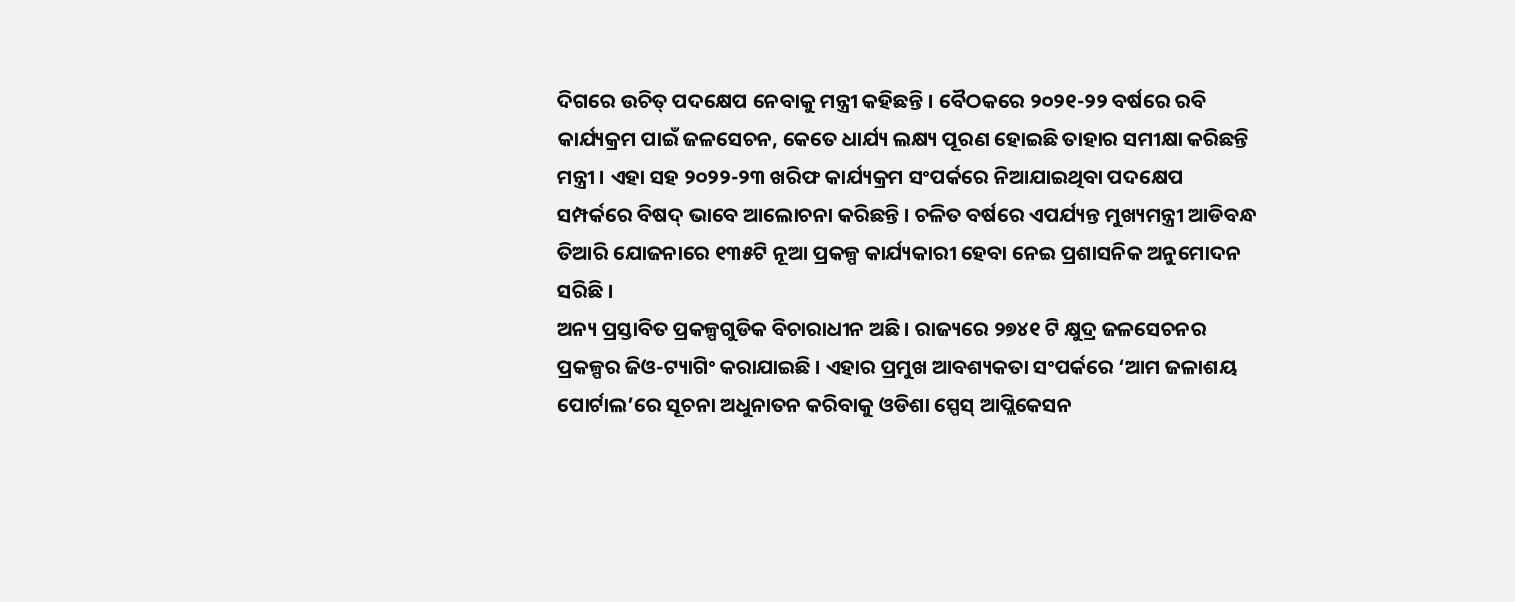ଦିଗରେ ଉଚିତ୍ ପଦକ୍ଷେପ ନେବାକୁ ମନ୍ତ୍ରୀ କହିଛନ୍ତି । ବୈଠକରେ ୨୦୨୧-୨୨ ବର୍ଷରେ ରବି କାର୍ଯ୍ୟକ୍ରମ ପାଇଁ ଜଳସେଚନ, କେତେ ଧାର୍ଯ୍ୟ ଲକ୍ଷ୍ୟ ପୂରଣ ହୋଇଛି ତାହାର ସମୀକ୍ଷା କରିଛନ୍ତି ମନ୍ତ୍ରୀ । ଏହା ସହ ୨୦୨୨-୨୩ ଖରିଫ କାର୍ଯ୍ୟକ୍ରମ ସଂପର୍କରେ ନିଆଯାଇଥିବା ପଦକ୍ଷେପ ସମ୍ପର୍କରେ ବିଷଦ୍ ଭାବେ ଆଲୋଚନା କରିଛନ୍ତି । ଚଳିତ ବର୍ଷରେ ଏପର୍ଯ୍ୟନ୍ତ ମୁଖ୍ୟମନ୍ତ୍ରୀ ଆଡିବନ୍ଧ ତିଆରି ଯୋଜନାରେ ୧୩୫ଟି ନୂଆ ପ୍ରକଳ୍ପ କାର୍ଯ୍ୟକାରୀ ହେବା ନେଇ ପ୍ରଶାସନିକ ଅନୁମୋଦନ ସରିଛି ।
ଅନ୍ୟ ପ୍ରସ୍ତାବିତ ପ୍ରକଳ୍ପଗୁଡିକ ବିଚାରାଧୀନ ଅଛି । ରାଜ୍ୟରେ ୨୭୪୧ ଟି କ୍ଷୁଦ୍ର ଜଳସେଚନର ପ୍ରକଳ୍ପର ଜିଓ-ଟ୍ୟାଗିଂ କରାଯାଇଛି । ଏହାର ପ୍ରମୁଖ ଆବଶ୍ୟକତା ସଂପର୍କରେ ‘ଆମ ଜଳାଶୟ ପୋର୍ଟାଲ’ରେ ସୂଚନା ଅଧୁନାତନ କରିବାକୁ ଓଡିଶା ସ୍ପେସ୍ ଆପ୍ଲିକେସନ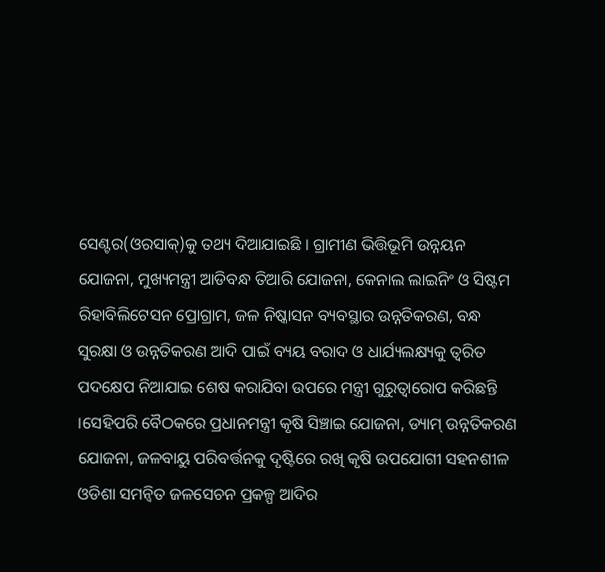ସେଣ୍ଟର(ଓରସାକ୍)କୁ ତଥ୍ୟ ଦିଆଯାଇଛି । ଗ୍ରାମୀଣ ଭିତ୍ତିଭୂମି ଉନ୍ନୟନ ଯୋଜନା, ମୁଖ୍ୟମନ୍ତ୍ରୀ ଆଡିବନ୍ଧ ତିଆରି ଯୋଜନା, କେନାଲ ଲାଇନିଂ ଓ ସିଷ୍ଟମ ରିହାବିଲିଟେସନ ପ୍ରୋଗ୍ରାମ, ଜଳ ନିଷ୍କାସନ ବ୍ୟବସ୍ଥାର ଉନ୍ନତିକରଣ, ବନ୍ଧ ସୁରକ୍ଷା ଓ ଉନ୍ନତିକରଣ ଆଦି ପାଇଁ ବ୍ୟୟ ବରାଦ ଓ ଧାର୍ଯ୍ୟଲକ୍ଷ୍ୟକୁ ତ୍ୱରିତ ପଦକ୍ଷେପ ନିଆଯାଇ ଶେଷ କରାଯିବା ଉପରେ ମନ୍ତ୍ରୀ ଗୁରୁତ୍ୱାରୋପ କରିଛନ୍ତି ।ସେହିପରି ବୈଠକରେ ପ୍ରଧାନମନ୍ତ୍ରୀ କୃଷି ସିଞ୍ଚାଇ ଯୋଜନା, ଡ୍ୟାମ୍ ଉନ୍ନତିକରଣ ଯୋଜନା, ଜଳବାୟୁ ପରିବର୍ତ୍ତନକୁ ଦୃଷ୍ଟିରେ ରଖି କୃଷି ଉପଯୋଗୀ ସହନଶୀଳ ଓଡିଶା ସମନ୍ୱିତ ଜଳସେଚନ ପ୍ରକଳ୍ପ ଆଦିର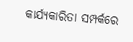କାର୍ଯ୍ୟକାରିତା ସମ୍ପର୍କରେ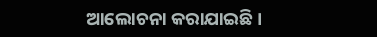ଆଲୋଚନା କରାଯାଇଛି ।